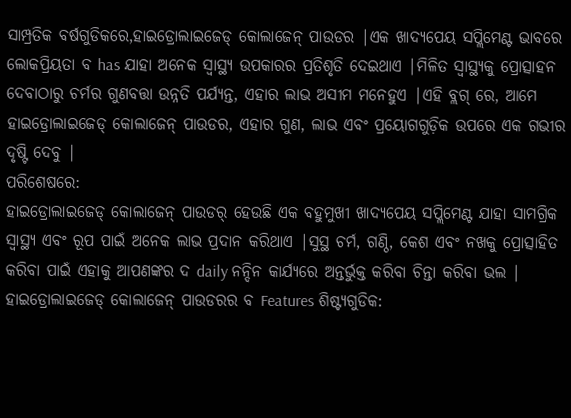ସାମ୍ପ୍ରତିକ ବର୍ଷଗୁଡିକରେ,ହାଇଡ୍ରୋଲାଇଜେଡ୍ କୋଲାଜେନ୍ ପାଉଡର |ଏକ ଖାଦ୍ୟପେୟ ସପ୍ଲିମେଣ୍ଟ ଭାବରେ ଲୋକପ୍ରିୟତା ବ has ଯାହା ଅନେକ ସ୍ୱାସ୍ଥ୍ୟ ଉପକାରର ପ୍ରତିଶୃତି ଦେଇଥାଏ |ମିଳିତ ସ୍ୱାସ୍ଥ୍ୟକୁ ପ୍ରୋତ୍ସାହନ ଦେବାଠାରୁ ଚର୍ମର ଗୁଣବତ୍ତା ଉନ୍ନତି ପର୍ଯ୍ୟନ୍ତ, ଏହାର ଲାଭ ଅସୀମ ମନେହୁଏ |ଏହି ବ୍ଲଗ୍ ରେ, ଆମେ ହାଇଡ୍ରୋଲାଇଜେଡ୍ କୋଲାଜେନ୍ ପାଉଡର, ଏହାର ଗୁଣ, ଲାଭ ଏବଂ ପ୍ରୟୋଗଗୁଡ଼ିକ ଉପରେ ଏକ ଗଭୀର ଦୃଷ୍ଟି ଦେବୁ |
ପରିଶେଷରେ:
ହାଇଡ୍ରୋଲାଇଜେଡ୍ କୋଲାଜେନ୍ ପାଉଡର୍ ହେଉଛି ଏକ ବହୁମୁଖୀ ଖାଦ୍ୟପେୟ ସପ୍ଲିମେଣ୍ଟ ଯାହା ସାମଗ୍ରିକ ସ୍ୱାସ୍ଥ୍ୟ ଏବଂ ରୂପ ପାଇଁ ଅନେକ ଲାଭ ପ୍ରଦାନ କରିଥାଏ |ସୁସ୍ଥ ଚର୍ମ, ଗଣ୍ଠି, କେଶ ଏବଂ ନଖକୁ ପ୍ରୋତ୍ସାହିତ କରିବା ପାଇଁ ଏହାକୁ ଆପଣଙ୍କର ଦ daily ନନ୍ଦିନ କାର୍ଯ୍ୟରେ ଅନ୍ତର୍ଭୁକ୍ତ କରିବା ଚିନ୍ତା କରିବା ଭଲ |
ହାଇଡ୍ରୋଲାଇଜେଡ୍ କୋଲାଜେନ୍ ପାଉଡରର ବ Features ଶିଷ୍ଟ୍ୟଗୁଡିକ: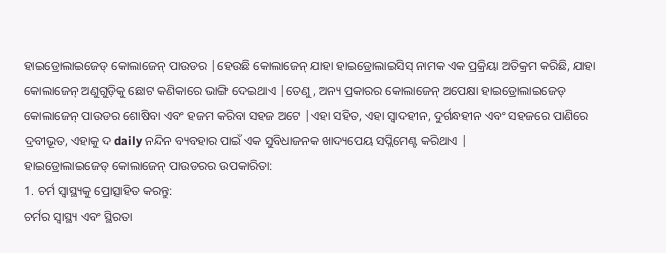ହାଇଡ୍ରୋଲାଇଜେଡ୍ କୋଲାଜେନ୍ ପାଉଡର |ହେଉଛି କୋଲାଜେନ୍ ଯାହା ହାଇଡ୍ରୋଲାଇସିସ୍ ନାମକ ଏକ ପ୍ରକ୍ରିୟା ଅତିକ୍ରମ କରିଛି, ଯାହା କୋଲାଜେନ୍ ଅଣୁଗୁଡ଼ିକୁ ଛୋଟ କଣିକାରେ ଭାଙ୍ଗି ଦେଇଥାଏ |ତେଣୁ, ଅନ୍ୟ ପ୍ରକାରର କୋଲାଜେନ୍ ଅପେକ୍ଷା ହାଇଡ୍ରୋଲାଇଜେଡ୍ କୋଲାଜେନ୍ ପାଉଡର ଶୋଷିବା ଏବଂ ହଜମ କରିବା ସହଜ ଅଟେ |ଏହା ସହିତ, ଏହା ସ୍ୱାଦହୀନ, ଦୁର୍ଗନ୍ଧହୀନ ଏବଂ ସହଜରେ ପାଣିରେ ଦ୍ରବୀଭୂତ, ଏହାକୁ ଦ daily ନନ୍ଦିନ ବ୍ୟବହାର ପାଇଁ ଏକ ସୁବିଧାଜନକ ଖାଦ୍ୟପେୟ ସପ୍ଲିମେଣ୍ଟ କରିଥାଏ |
ହାଇଡ୍ରୋଲାଇଜେଡ୍ କୋଲାଜେନ୍ ପାଉଡରର ଉପକାରିତା:
1. ଚର୍ମ ସ୍ୱାସ୍ଥ୍ୟକୁ ପ୍ରୋତ୍ସାହିତ କରନ୍ତୁ:
ଚର୍ମର ସ୍ୱାସ୍ଥ୍ୟ ଏବଂ ସ୍ଥିରତା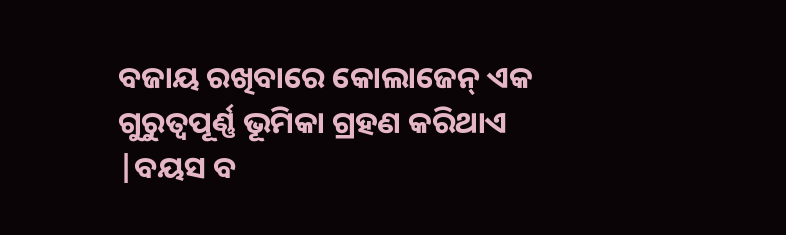ବଜାୟ ରଖିବାରେ କୋଲାଜେନ୍ ଏକ ଗୁରୁତ୍ୱପୂର୍ଣ୍ଣ ଭୂମିକା ଗ୍ରହଣ କରିଥାଏ |ବୟସ ବ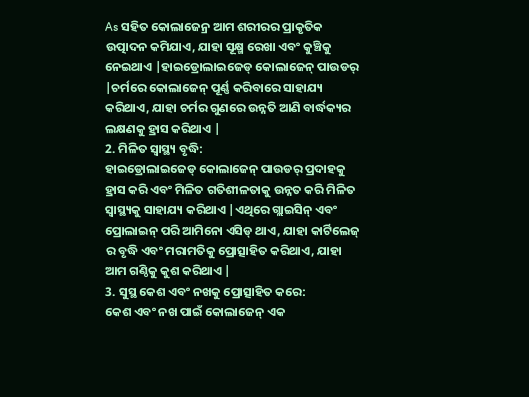As ସହିତ କୋଲାଜେନ୍ର ଆମ ଶରୀରର ପ୍ରାକୃତିକ ଉତ୍ପାଦନ କମିଯାଏ, ଯାହା ସୂକ୍ଷ୍ମ ରେଖା ଏବଂ କୁଞ୍ଚିକୁ ନେଇଥାଏ |ହାଇଡ୍ରୋଲାଇଜେଡ୍ କୋଲାଜେନ୍ ପାଉଡର୍ |ଚର୍ମରେ କୋଲାଜେନ୍ ପୂର୍ଣ୍ଣ କରିବାରେ ସାହାଯ୍ୟ କରିଥାଏ, ଯାହା ଚର୍ମର ଗୁଣରେ ଉନ୍ନତି ଆଣି ବାର୍ଦ୍ଧକ୍ୟର ଲକ୍ଷଣକୁ ହ୍ରାସ କରିଥାଏ |
2. ମିଳିତ ସ୍ୱାସ୍ଥ୍ୟ ବୃଦ୍ଧି:
ହାଇଡ୍ରୋଲାଇଜେଡ୍ କୋଲାଜେନ୍ ପାଉଡର୍ ପ୍ରଦାହକୁ ହ୍ରାସ କରି ଏବଂ ମିଳିତ ଗତିଶୀଳତାକୁ ଉନ୍ନତ କରି ମିଳିତ ସ୍ୱାସ୍ଥ୍ୟକୁ ସାହାଯ୍ୟ କରିଥାଏ |ଏଥିରେ ଗ୍ଲାଇସିନ୍ ଏବଂ ପ୍ରୋଲାଇନ୍ ପରି ଆମିନୋ ଏସିଡ୍ ଥାଏ, ଯାହା କାର୍ଟିଲେଜ୍ ର ବୃଦ୍ଧି ଏବଂ ମରାମତିକୁ ପ୍ରୋତ୍ସାହିତ କରିଥାଏ, ଯାହା ଆମ ଗଣ୍ଠିକୁ କୁଶ କରିଥାଏ |
3. ସୁସ୍ଥ କେଶ ଏବଂ ନଖକୁ ପ୍ରୋତ୍ସାହିତ କରେ:
କେଶ ଏବଂ ନଖ ପାଇଁ କୋଲାଜେନ୍ ଏକ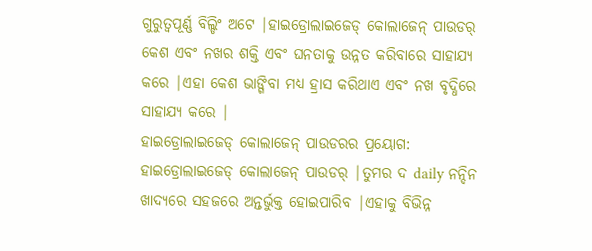ଗୁରୁତ୍ୱପୂର୍ଣ୍ଣ ବିଲ୍ଡିଂ ଅଟେ |ହାଇଡ୍ରୋଲାଇଜେଡ୍ କୋଲାଜେନ୍ ପାଉଡର୍ କେଶ ଏବଂ ନଖର ଶକ୍ତି ଏବଂ ଘନତାକୁ ଉନ୍ନତ କରିବାରେ ସାହାଯ୍ୟ କରେ |ଏହା କେଶ ଭାଙ୍ଗିବା ମଧ୍ୟ ହ୍ରାସ କରିଥାଏ ଏବଂ ନଖ ବୃଦ୍ଧିରେ ସାହାଯ୍ୟ କରେ |
ହାଇଡ୍ରୋଲାଇଜେଡ୍ କୋଲାଜେନ୍ ପାଉଡରର ପ୍ରୟୋଗ:
ହାଇଡ୍ରୋଲାଇଜେଡ୍ କୋଲାଜେନ୍ ପାଉଡର୍ |ତୁମର ଦ daily ନନ୍ଦିନ ଖାଦ୍ୟରେ ସହଜରେ ଅନ୍ତର୍ଭୁକ୍ତ ହୋଇପାରିବ |ଏହାକୁ ବିଭିନ୍ନ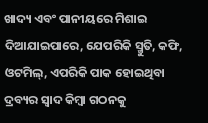ଖାଦ୍ୟ ଏବଂ ପାନୀୟରେ ମିଶାଇ ଦିଆଯାଇପାରେ, ଯେପରିକି ସ୍ମୁତି, କଫି, ଓଟମିଲ୍, ଏପରିକି ପାକ ହୋଇଥିବା ଦ୍ରବ୍ୟର ସ୍ୱାଦ କିମ୍ବା ଗଠନକୁ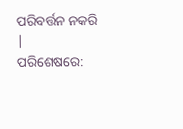ପରିବର୍ତ୍ତନ ନକରି |
ପରିଶେଷରେ: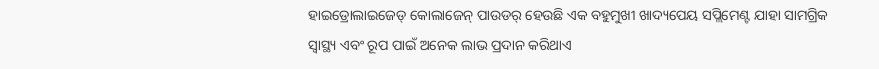ହାଇଡ୍ରୋଲାଇଜେଡ୍ କୋଲାଜେନ୍ ପାଉଡର୍ ହେଉଛି ଏକ ବହୁମୁଖୀ ଖାଦ୍ୟପେୟ ସପ୍ଲିମେଣ୍ଟ ଯାହା ସାମଗ୍ରିକ ସ୍ୱାସ୍ଥ୍ୟ ଏବଂ ରୂପ ପାଇଁ ଅନେକ ଲାଭ ପ୍ରଦାନ କରିଥାଏ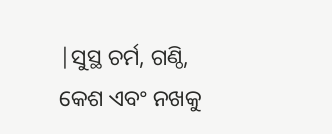|ସୁସ୍ଥ ଚର୍ମ, ଗଣ୍ଠି, କେଶ ଏବଂ ନଖକୁ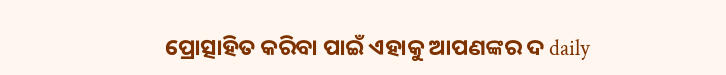ପ୍ରୋତ୍ସାହିତ କରିବା ପାଇଁ ଏହାକୁ ଆପଣଙ୍କର ଦ daily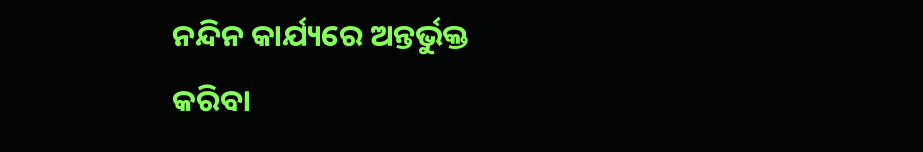ନନ୍ଦିନ କାର୍ଯ୍ୟରେ ଅନ୍ତର୍ଭୁକ୍ତ କରିବା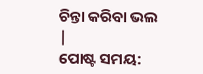ଚିନ୍ତା କରିବା ଭଲ |
ପୋଷ୍ଟ ସମୟ: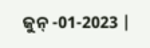ଜୁନ୍ -01-2023 |